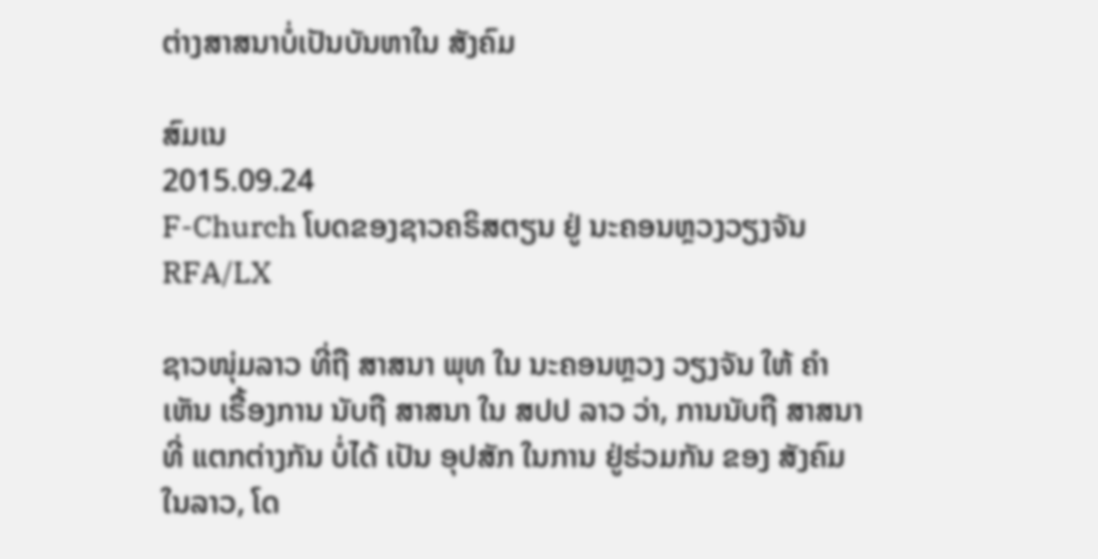ຕ່າງສາສນາບໍ່ເປັນບັນຫາໃນ ສັງຄົມ

ສົມເນ
2015.09.24
F-Church ໂບດຂອງຊາວຄຣິສຕຽນ ຢູ່ ນະຄອນຫຼວງວຽງຈັນ
RFA/LX

ຊາວໜຸ່ມລາວ ທີ່ຖື ສາສນາ ພຸທ ໃນ ນະຄອນຫຼວງ ວຽງຈັນ ໃຫ້ ຄຳເຫັນ ເຣື້ອງການ ນັບຖື ສາສນາ ໃນ ສປປ ລາວ ວ່າ, ການນັບຖື ສາສນາ ທີ່ ແຕກຕ່າງກັນ ບໍ່ໄດ້ ເປັນ ອຸປສັກ ໃນການ ຢູ່ຮ່ວມກັນ ຂອງ ສັງຄົມ ໃນລາວ, ໂດ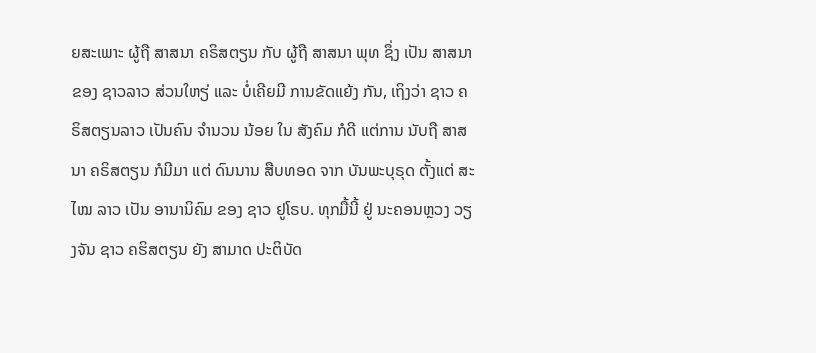ຍສະເພາະ ຜູ້ຖື ສາສນາ ຄຣິສຕຽນ ກັບ ຜູ້ຖື ສາສນາ ພຸທ ຊຶ່ງ ເປັນ ສາສນາ ຂອງ ຊາວລາວ ສ່ວນໃຫຽ່ ແລະ ບໍ່ເຄີຍມີ ການຂັດແຍ້ງ ກັນ, ເຖິງວ່າ ຊາວ ຄຣິສຕຽນລາວ ເປັນຄົນ ຈຳນວນ ນ້ອຍ ໃນ ສັງຄົມ ກໍດີ ແຕ່ການ ນັບຖື ສາສນາ ຄຣິສຕຽນ ກໍມີມາ ແຕ່ ດົນນານ ສືບທອດ ຈາກ ບັນພະບຸຣຸດ ຕັ້ງແຕ່ ສະໄໝ ລາວ ເປັນ ອານານິຄົມ ຂອງ ຊາວ ຢູໂຣບ. ທຸກມື້ນີ້ ຢູ່ ນະຄອນຫຼວງ ວຽງຈັນ ຊາວ ຄຮິສຕຽນ ຍັງ ສາມາດ ປະຕິບັດ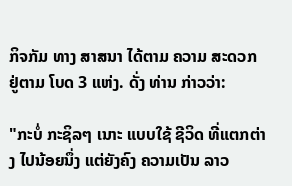ກິຈກັມ ທາງ ສາສນາ ໄດ້ຕາມ ຄວາມ ສະດວກ ຢູ່ຕາມ ໂບດ 3 ແຫ່ງ. ດັ່ງ ທ່ານ ກ່າວວ່າ:

"ກະບໍ່ ກະຊິລໆ ເນາະ ແບບໃຊ້ ຊີວິດ ທີ່ແຕກຕ່າງ ໄປນ້ອຍນຶ່ງ ແຕ່ຍັງຄົງ ຄວາມເປັນ ລາວ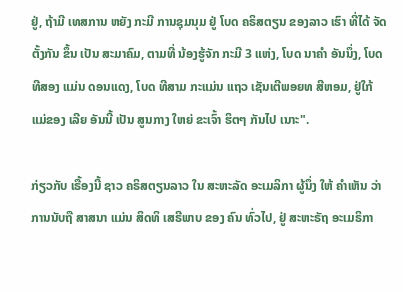ຢູ່, ຖ້າມີ ເທສການ ຫຍັງ ກະມີ ການຊຸມນຸມ ຢູ່ ໂບດ ຄຣິສຕຽນ ຂອງລາວ ເຮົາ ທີ່ໄດ້ ຈັດຕັ້ງກັນ ຂຶ້ນ ເປັນ ສະມາຄົມ, ຕາມທີ່ ນ້ອງຮູ້ຈັກ ກະມີ 3 ແຫ່ງ, ໂບດ ນາຄຳ ອັນນຶ່ງ, ໂບດ ທີສອງ ແມ່ນ ດອນແດງ, ໂບດ ທີສາມ ກະແມ່ນ ແຖວ ເຊັນເຕີພອຍທ ສີຫອມ, ຢູ່ໃກ້ ແມ່ຂອງ ເລີຍ ອັນນີ້ ເປັນ ສູນກາງ ໃຫຍ່ ຂະເຈົ້າ ຮິຕໆ ກັນໄປ ເນາະ".

ກ່ຽວກັບ ເຣື້ອງນີ້ ຊາວ ຄຣິສຕຽນລາວ ໃນ ສະຫະລັດ ອະເມລິກາ ຜູ້ນຶ່ງ ໃຫ້ ຄຳເຫັນ ວ່າ ການນັບຖື ສາສນາ ແມ່ນ ສິດທິ ເສຣີພາບ ຂອງ ຄົນ ທົ່ວໄປ, ຢູ່ ສະຫະຣັຖ ອະເມຣິກາ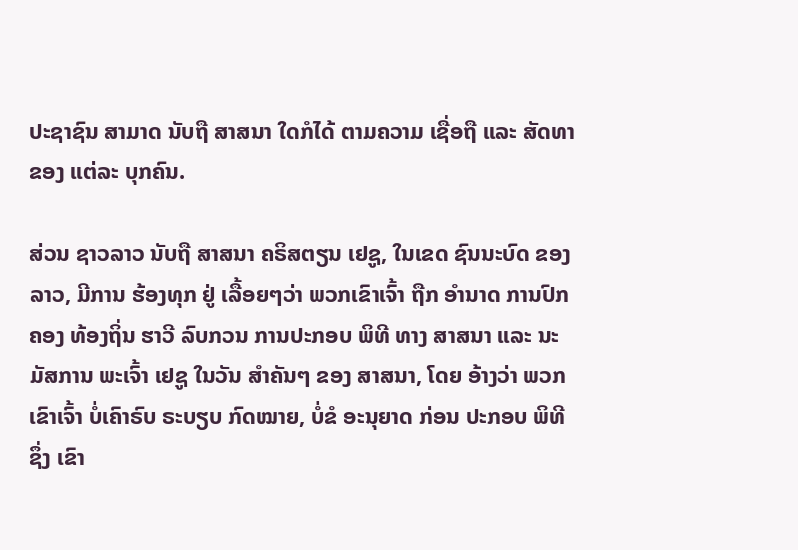ປະຊາຊົນ ສາມາດ ນັບຖື ສາສນາ ໃດກໍໄດ້ ຕາມຄວາມ ເຊື່ອຖື ແລະ ສັດທາ ຂອງ ແຕ່ລະ ບຸກຄົນ.

ສ່ວນ ຊາວລາວ ນັບຖື ສາສນາ ຄຣິສຕຽນ ເຢຊູ, ໃນເຂດ ຊົນນະບົດ ຂອງລາວ, ມີການ ຮ້ອງທຸກ ຢູ່ ເລື້ອຍໆວ່າ ພວກເຂົາເຈົ້າ ຖືກ ອໍານາດ ການປົກຄອງ ທ້ອງຖິ່ນ ຮາວີ ລົບກວນ ການປະກອບ ພິທີ ທາງ ສາສນາ ແລະ ນະມັສການ ພະເຈົ້າ ເຢຊູ ໃນວັນ ສໍາຄັນໆ ຂອງ ສາສນາ, ໂດຍ ອ້າງວ່າ ພວກເຂົາເຈົ້າ ບໍ່ເຄົາຣົບ ຣະບຽບ ກົດໝາຍ, ບໍ່ຂໍ ອະນຸຍາດ ກ່ອນ ປະກອບ ພິທີ ຊຶ່ງ ເຂົາ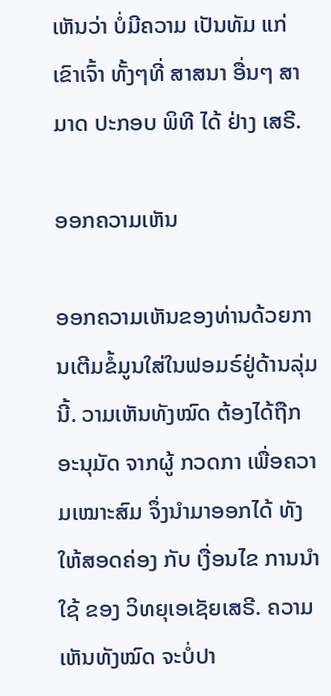ເຫັນວ່າ ບໍ່ມີຄວາມ ເປັນທັມ ແກ່ ເຂົາເຈົ້າ ທັ້ງໆທີ່ ສາສນາ ອື່ນໆ ສາມາດ ປະກອບ ພິທີ ໄດ້ ຢ່າງ ເສຣີ.

ອອກຄວາມເຫັນ

ອອກຄວາມເຫັນຂອງທ່ານດ້ວຍການເຕີມຂໍ້ມູນໃສ່ໃນຟອມຣ໌ຢູ່ດ້ານລຸ່ມນີ້. ວາມເຫັນທັງໝົດ ຕ້ອງໄດ້ຖືກ ອະນຸມັດ ຈາກຜູ້ ກວດກາ ເພື່ອຄວາມເໝາະສົມ ຈຶ່ງນໍາມາອອກໄດ້ ທັງໃຫ້ສອດຄ່ອງ ກັບ ເງື່ອນໄຂ ການນຳໃຊ້ ຂອງ ວິທຍຸເອເຊັຍເສຣີ. ຄວາມເຫັນທັງໝົດ ຈະບໍ່ປາ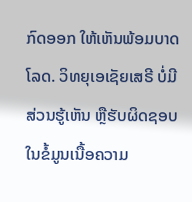ກົດອອກ ໃຫ້ເຫັນພ້ອມບາດໂລດ. ວິທຍຸເອເຊັຍເສຣີ ບໍ່ມີສ່ວນຮູ້ເຫັນ ຫຼືຮັບຜິດຊອບ ໃນຂໍ້ມູນເນື້ອຄວາມ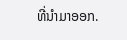ທີ່ນໍາມາອອກ.